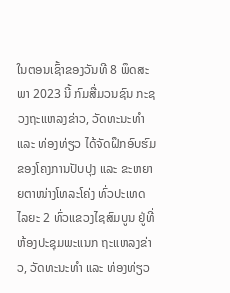ໃນຕອນເຊົ້າຂອງວັນທີ 8 ພຶດສະພາ 2023 ນີ້ ກົມສື່ມວນຊົນ ກະຊວງຖະແຫລງຂ່າວ, ວັດທະນະທຳ ແລະ ທ່ອງທ່ຽວ ໄດ້ຈັດຝຶກອົບຮົມຂອງໂຄງການປັບປຸງ ແລະ ຂະຫຍາຍຕາໜ່າງໂທລະໂຄ່ງ ທົ່ວປະເທດ ໄລຍະ 2 ທົ່ວແຂວງໄຊສົມບູນ ຢູ່ທີ່ຫ້ອງປະຊຸມພະແນກ ຖະແຫລງຂ່າວ, ວັດທະນະທຳ ແລະ ທ່ອງທ່ຽວ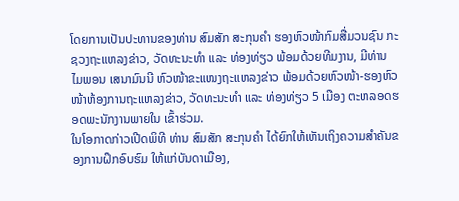ໂດຍການເປັນປະທານຂອງທ່ານ ສົມສັກ ສະກຸນຄຳ ຮອງຫົວໜ້າກົມສື່ມວນຊົນ ກະຊວງຖະແຫລງຂ່າວ, ວັດທະນະທຳ ແລະ ທ່ອງທ່ຽວ ພ້ອມດ້ວຍທີມງານ, ມີທ່ານ ໄມພອນ ເສນາມົນນີ ຫົວໜ້າຂະແໜງຖະແຫລງຂ່າວ ພ້ອມດ້ວຍຫົວໜ້າ-ຮອງຫົວໜ້າຫ້ອງການຖະແຫລງຂ່າວ, ວັດທະນະທຳ ແລະ ທ່ອງທ່ຽວ 5 ເມືອງ ຕະຫລອດຮອດພະນັກງານພາຍໃນ ເຂົ້າຮ່ວມ.
ໃນໂອກາດກ່າວເປີດພິທີ ທ່ານ ສົມສັກ ສະກຸນຄຳ ໄດ້ຍົກໃຫ້ເຫັນເຖິງຄວາມສຳຄັນຂອງການຝຶກອົບຮົມ ໃຫ້ແກ່ບັນດາເມືອງ,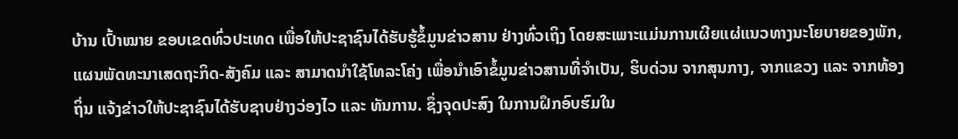ບ້ານ ເປົ້າໝາຍ ຂອບເຂດທົ່ວປະເທດ ເພື່ອໃຫ້ປະຊາຊົນໄດ້ຮັບຮູ້ຂໍ້ມູນຂ່າວສານ ຢ່າງທົ່ວເຖິງ ໂດຍສະເພາະແມ່ນການເຜີຍແຜ່ແນວທາງນະໂຍບາຍຂອງພັກ, ແຜນພັດທະນາເສດຖະກິດ-ສັງຄົມ ແລະ ສາມາດນຳໃຊ້ໂທລະໂຄ່ງ ເພື່ອນຳເອົາຂໍ້ມູນຂ່າວສານທີ່ຈຳເປັນ, ຮິບດ່ວນ ຈາກສຸນກາງ, ຈາກແຂວງ ແລະ ຈາກທ້ອງຖິ່ນ ແຈ້ງຂ່າວໃຫ້ປະຊາຊົນໄດ້ຮັບຊາບຢ່າງວ່ອງໄວ ແລະ ທັນການ. ຊຶ່ງຈຸດປະສົງ ໃນການຝຶກອົບຮົມໃນ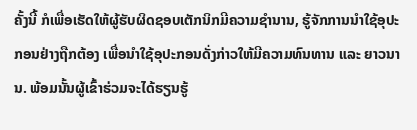ຄັ້ງນີ້ ກໍເພື່ອເຮັດໃຫ້ຜູ້ຮັບຜິດຊອບເຕັກນິກມີຄວາມຊຳນານ, ຮູ້ຈັກການນຳໃຊ້ອຸປະກອນຢ່າງຖືກຕ້ອງ ເພື່ອນຳໃຊ້ອຸປະກອນດັ່ງກ່າວໃຫ້ມີຄວາມທົນທານ ແລະ ຍາວນານ. ພ້ອມນັ້ນຜູ້ເຂົ້າຮ່ວມຈະໄດ້ຮຽນຮູ້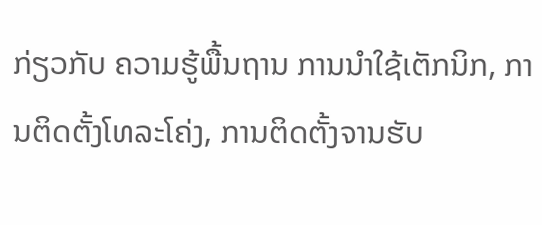ກ່ຽວກັບ ຄວາມຮູ້ພື້ນຖານ ການນຳໃຊ້ເຕັກນິກ, ການຕິດຕັ້ງໂທລະໂຄ່ງ, ການຕິດຕັ້ງຈານຮັບ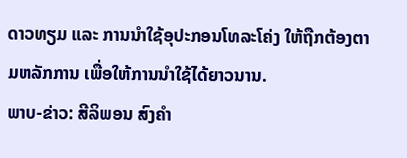ດາວທຽມ ແລະ ການນຳໃຊ້ອຸປະກອນໂທລະໂຄ່ງ ໃຫ້ຖືກຕ້ອງຕາມຫລັກການ ເພື່ອໃຫ້ການນຳໃຊ້ໄດ້ຍາວນານ.
ພາບ-ຂ່າວ: ສີລິພອນ ສົງຄຳ